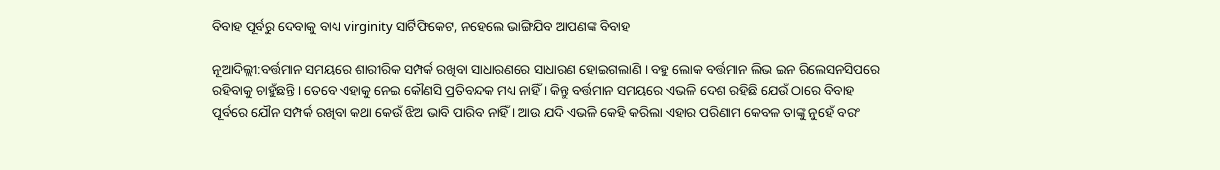ବିବାହ ପୂର୍ବରୁ ଦେବାକୁ ବାଧ୍ୟ virginity ସାର୍ଟିଫିକେଟ, ନହେଲେ ଭାଙ୍ଗିଯିବ ଆପଣଙ୍କ ବିବାହ

ନୂଆଦିଲ୍ଲୀ:ବର୍ତ୍ତମାନ ସମୟରେ ଶାରୀରିକ ସମ୍ପର୍କ ରଖିବା ସାଧାରଣରେ ସାଧାରଣ ହୋଇଗଲାଣି । ବହୁ ଲୋକ ବର୍ତ୍ତମାନ ଲିଭ ଇନ ରିଲେସନସିପରେ ରହିବାକୁ ଚାହୁଁଛନ୍ତି । ତେବେ ଏହାକୁ ନେଇ କୌଣସି ପ୍ରତିବନ୍ଦକ ମଧ୍ୟ ନାହିଁ । କିନ୍ତୁ ବର୍ତ୍ତମାନ ସମୟରେ ଏଭଳି ଦେଶ ରହିଛି ଯେଉଁ ଠାରେ ବିବାହ ପୂର୍ବରେ ଯୌନ ସମ୍ପର୍କ ରଖିବା କଥା କେଉଁ ଝିଅ ଭାବି ପାରିବ ନାହିଁ । ଆଉ ଯଦି ଏଭଳି କେହି କରିଲା ଏହାର ପରିଣାମ କେବଳ ତାଙ୍କୁ ନୁହେଁ ବରଂ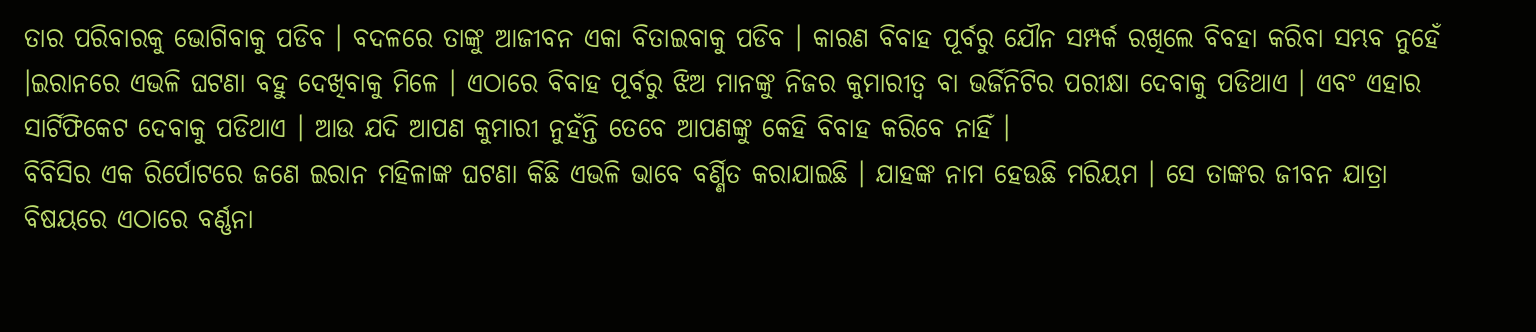ତାର ପରିବାରକୁ ଭୋଗିବାକୁ ପଡିବ । ବଦଳରେ ତାଙ୍କୁ ଆଜୀବନ ଏକା ବିତାଇବାକୁ ପଡିବ । କାରଣ ବିବାହ ପୂର୍ବରୁ ଯୌନ ସମ୍ପର୍କ ରଖିଲେ ବିବହା କରିବା ସମ୍ଭବ ନୁହେଁ ।ଇରାନରେ ଏଭଳି ଘଟଣା ବହୁ ଦେଖିବାକୁ ମିଳେ । ଏଠାରେ ବିବାହ ପୂର୍ବରୁ ଝିଅ ମାନଙ୍କୁ ନିଜର କୁମାରୀତ୍ୱ ବା ଭର୍ଜିନିଟିର ପରୀକ୍ଷା ଦେବାକୁ ପଡିଥାଏ । ଏବଂ ଏହାର ସାର୍ଟିଫିକେଟ ଦେବାକୁ ପଡିଥାଏ । ଆଉ ଯଦି ଆପଣ କୁମାରୀ ନୁହଁନ୍ତି ତେବେ ଆପଣଙ୍କୁ କେହି ବିବାହ କରିବେ ନାହିଁ ।
ବିବିସିର ଏକ ରିର୍ପୋଟରେ ଜଣେ ଇରାନ ମହିଳାଙ୍କ ଘଟଣା କିଛି ଏଭଳି ଭାବେ ବର୍ଣ୍ଣିତ କରାଯାଇଛି । ଯାହଙ୍କ ନାମ ହେଉଛି ମରିୟମ । ସେ ତାଙ୍କର ଜୀବନ ଯାତ୍ରା ବିଷୟରେ ଏଠାରେ ବର୍ଣ୍ଣନା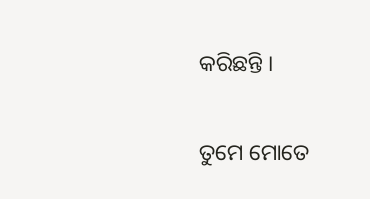କରିଛନ୍ତି ।

ତୁମେ ମୋତେ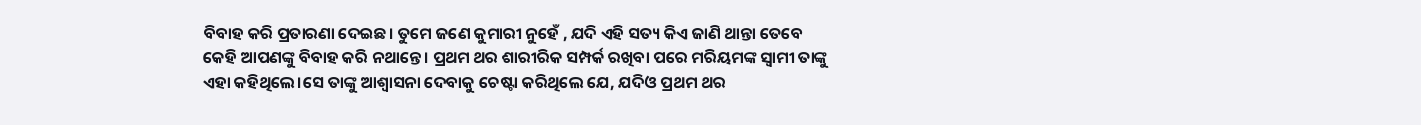ବିବାହ କରି ପ୍ରତାରଣା ଦେଇଛ। ତୁମେ ଜଣେ କୁମାରୀ ନୁହେଁ , ଯଦି ଏହି ସତ୍ୟ କିଏ ଜାଣି ଥାନ୍ତା ତେବେ କେହି ଆପଣଙ୍କୁ ବିବାହ କରି ନଥାନ୍ତେ । ପ୍ରଥମ ଥର ଶାରୀରିକ ସମ୍ପର୍କ ରଖିବା ପରେ ମରିୟମଙ୍କ ସ୍ୱାମୀ ତାଙ୍କୁ ଏହା କହିଥିଲେ।ସେ ତାଙ୍କୁ ଆଶ୍ୱାସନା ଦେବାକୁ ଚେଷ୍ଟା କରିଥିଲେ ଯେ, ଯଦିଓ ପ୍ରଥମ ଥର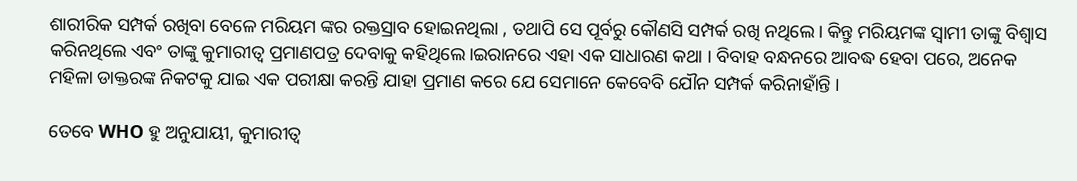ଶାରୀରିକ ସମ୍ପର୍କ ରଖିବା ବେଳେ ମରିୟମ ଙ୍କର ରକ୍ତସ୍ରାବ ହୋଇନଥିଲା , ତଥାପି ସେ ପୂର୍ବରୁ କୌଣସି ସମ୍ପର୍କ ରଖି ନଥିଲେ। କିନ୍ତୁ ମରିୟମଙ୍କ ସ୍ୱାମୀ ତାଙ୍କୁ ବିଶ୍ୱାସ କରିନଥିଲେ ଏବଂ ତାଙ୍କୁ କୁମାରୀତ୍ୱ ପ୍ରମାଣପତ୍ର ଦେବାକୁ କହିଥିଲେ।ଇରାନରେ ଏହା ଏକ ସାଧାରଣ କଥା । ବିବାହ ବନ୍ଧନରେ ଆବଦ୍ଧ ହେବା ପରେ, ଅନେକ ମହିଳା ଡାକ୍ତରଙ୍କ ନିକଟକୁ ଯାଇ ଏକ ପରୀକ୍ଷା କରନ୍ତି ଯାହା ପ୍ରମାଣ କରେ ଯେ ସେମାନେ କେବେବି ଯୌନ ସମ୍ପର୍କ କରିନାହାଁନ୍ତି ।

ତେବେ WHO ହୁ ଅନୁଯାୟୀ, କୁମାରୀତ୍ୱ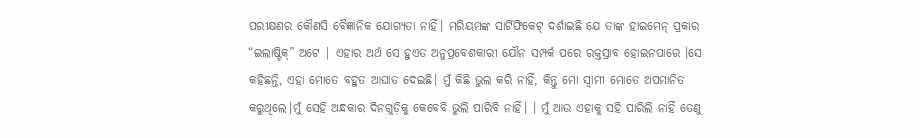ପରୀକ୍ଷଣର କୌଣସି ବୈଜ୍ଞାନିକ ଯୋଗ୍ୟତା ନାହିଁ। ମରିୟମଙ୍କ ସାର୍ଟିଫିକେଟ୍ ଦର୍ଶାଇଛି ଯେ ତାଙ୍କ ହାଇମେନ୍ ପ୍ରକାର “ଇଲାଷ୍ଟିକ୍” ଅଟେ | ଏହାର ଅର୍ଥ ସେ ହୁଏତ ଅନୁପ୍ରବେଶକାରୀ ଯୌନ ସମ୍ପର୍କ ପରେ ରକ୍ତସ୍ରାବ ହୋଇନପାରେ ।ସେ କହିଛନ୍ତି, ଏହା ମୋତେ ବହୁତ ଆଘାତ ଦେଇଛି। ମୁଁ କିଛି ଭୁଲ କରି ନାହିଁ, କିନ୍ତୁ ମୋ ସ୍ୱାମୀ ମୋତେ ଅପମାନିତ କରୁଥିଲେ।ମୁଁ ସେହି ଅନ୍ଧକାର ଦିନଗୁଡ଼ିକୁ କେବେବି ଭୁଲି ପାରିବି ନାହିଁ। । ମୁଁ ଆଉ ଏହାକୁ ସହି ପାରିଲି ନାହିଁ ତେଣୁ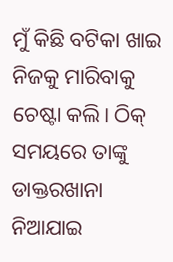ମୁଁ କିଛି ବଟିକା ଖାଇ ନିଜକୁ ମାରିବାକୁ ଚେଷ୍ଟା କଲି। ଠିକ୍ ସମୟରେ ତାଙ୍କୁ ଡାକ୍ତରଖାନା ନିଆଯାଇ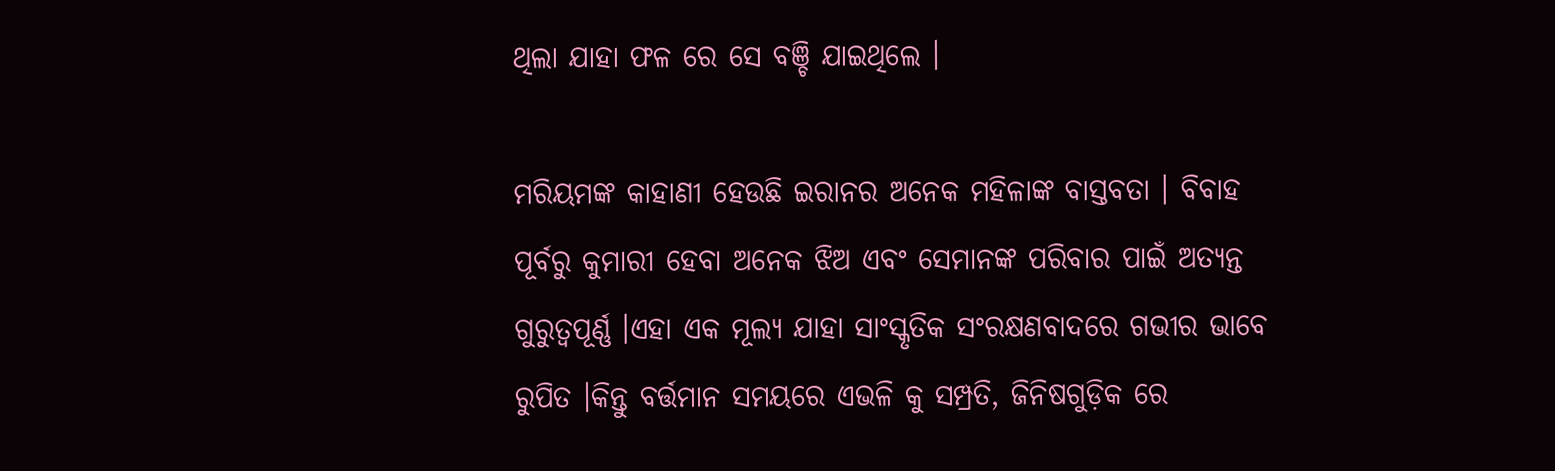ଥିଲା ଯାହା ଫଳ ରେ ସେ ବଞ୍ଚି ଯାଇଥିଲେ ।

ମରିୟମଙ୍କ କାହାଣୀ ହେଉଛି ଇରାନର ଅନେକ ମହିଳାଙ୍କ ବାସ୍ତବତା । ବିବାହ ପୂର୍ବରୁ କୁମାରୀ ହେବା ଅନେକ ଝିଅ ଏବଂ ସେମାନଙ୍କ ପରିବାର ପାଇଁ ଅତ୍ୟନ୍ତ ଗୁରୁତ୍ୱପୂର୍ଣ୍ଣ ।ଏହା ଏକ ମୂଲ୍ୟ ଯାହା ସାଂସ୍କୃତିକ ସଂରକ୍ଷଣବାଦରେ ଗଭୀର ଭାବେ ରୁପିତ ।କିନ୍ତୁ ବର୍ତ୍ତମାନ ସମୟରେ ଏଭଳି କୁ ସମ୍ପ୍ରତି, ଜିନିଷଗୁଡ଼ିକ ରେ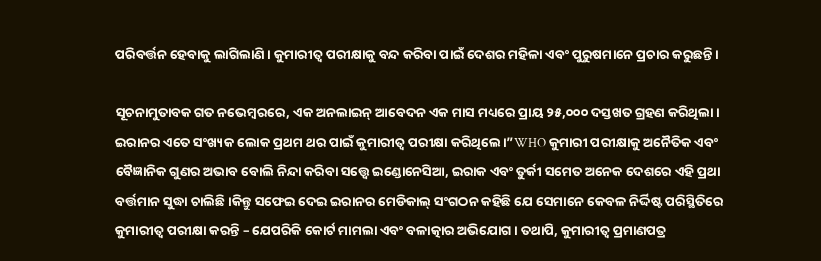ପରିବର୍ତ୍ତନ ହେବାକୁ ଲାଗିଲାଣି । କୁମାରୀତ୍ୱ ପରୀକ୍ଷାକୁ ବନ୍ଦ କରିବା ପାଇଁ ଦେଶର ମହିଳା ଏବଂ ପୁରୁଷମାନେ ପ୍ରଚାର କରୁଛନ୍ତି।

ସୂଚନାମୁତାବକ ଗତ ନଭେମ୍ବରରେ, ଏକ ଅନଲାଇନ୍ ଆବେଦନ ଏକ ମାସ ମଧ୍ୟରେ ପ୍ରାୟ ୨୫,୦୦୦ ଦସ୍ତଖତ ଗ୍ରହଣ କରିଥିଲା।  ଇରାନର ଏତେ ସଂଖ୍ୟକ ଲୋକ ପ୍ରଥମ ଥର ପାଇଁ କୁମାରୀତ୍ୱ ପରୀକ୍ଷା କରିଥିଲେ।”WHO କୁମାରୀ ପରୀକ୍ଷାକୁ ଅନୈତିକ ଏବଂ ବୈଜ୍ଞାନିକ ଗୁଣର ଅଭାବ ବୋଲି ନିନ୍ଦା କରିବା ସତ୍ତ୍ୱେ ଇଣ୍ଡୋନେସିଆ, ଇରାକ ଏବଂ ତୁର୍କୀ ସମେତ ଅନେକ ଦେଶରେ ଏହି ପ୍ରଥା ବର୍ତ୍ତମାନ ସୁଦ୍ଧା ଚାଲିଛି।କିନ୍ତୁ ସଫେଇ ଦେଇ ଇରାନର ମେଡିକାଲ୍ ସଂଗଠନ କହିଛି ଯେ ସେମାନେ କେବଳ ନିର୍ଦ୍ଦିଷ୍ଟ ପରିସ୍ଥିତିରେ କୁମାରୀତ୍ୱ ପରୀକ୍ଷା କରନ୍ତି – ଯେପରିକି କୋର୍ଟ ମାମଲା ଏବଂ ବଳାତ୍କାର ଅଭିଯୋଗ। ତଥାପି, କୁମାରୀତ୍ୱ ପ୍ରମାଣପତ୍ର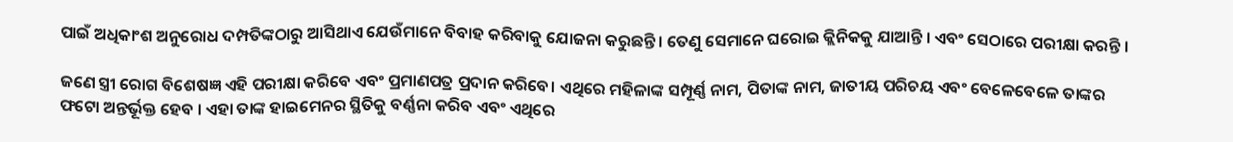ପାଇଁ ଅଧିକାଂଶ ଅନୁରୋଧ ଦମ୍ପତିଙ୍କଠାରୁ ଆସିଥାଏ ଯେଉଁମାନେ ବିବାହ କରିବାକୁ ଯୋଜନା କରୁଛନ୍ତି । ତେଣୁ ସେମାନେ ଘରୋଇ କ୍ଲିନିକକୁ ଯାଆନ୍ତି । ଏବଂ ସେଠାରେ ପରୀକ୍ଷା କରନ୍ତି ।

ଜଣେ ସ୍ତ୍ରୀ ରୋଗ ବିଶେଷଜ୍ଞ ଏହି ପରୀକ୍ଷା କରିବେ ଏବଂ ପ୍ରମାଣପତ୍ର ପ୍ରଦାନ କରିବେ। ଏଥିରେ ମହିଳାଙ୍କ ସମ୍ପୂର୍ଣ୍ଣ ନାମ, ପିତାଙ୍କ ନାମ, ଜାତୀୟ ପରିଚୟ ଏବଂ ବେଳେବେଳେ ତାଙ୍କର ଫଟୋ ଅନ୍ତର୍ଭୂକ୍ତ ହେବ । ଏହା ତାଙ୍କ ହାଇମେନର ସ୍ଥିତିକୁ ବର୍ଣ୍ଣନା କରିବ ଏବଂ ଏଥିରେ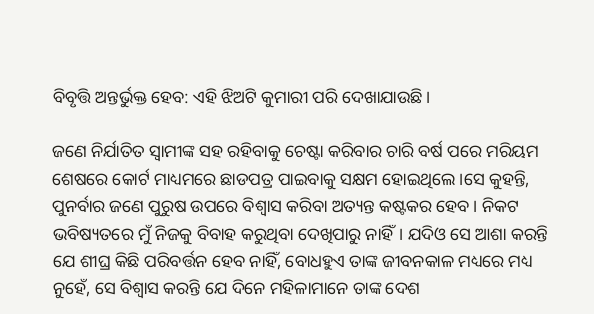ବିବୃତ୍ତି ଅନ୍ତର୍ଭୁକ୍ତ ହେବ: ଏହି ଝିଅଟି କୁମାରୀ ପରି ଦେଖାଯାଉଛି।

ଜଣେ ନିର୍ଯାତିତ ସ୍ୱାମୀଙ୍କ ସହ ରହିବାକୁ ଚେଷ୍ଟା କରିବାର ଚାରି ବର୍ଷ ପରେ ମରିୟମ ଶେଷରେ କୋର୍ଟ ମାଧ୍ୟମରେ ଛାଡପତ୍ର ପାଇବାକୁ ସକ୍ଷମ ହୋଇଥିଲେ।ସେ କୁହନ୍ତି, ପୁନର୍ବାର ଜଣେ ପୁରୁଷ ଉପରେ ବିଶ୍ୱାସ କରିବା ଅତ୍ୟନ୍ତ କଷ୍ଟକର ହେବ। ନିକଟ ଭବିଷ୍ୟତରେ ମୁଁ ନିଜକୁ ବିବାହ କରୁଥିବା ଦେଖିପାରୁ ନାହିଁ। ଯଦିଓ ସେ ଆଶା କରନ୍ତି ଯେ ଶୀଘ୍ର କିଛି ପରିବର୍ତ୍ତନ ହେବ ନାହିଁ, ବୋଧହୁଏ ତାଙ୍କ ଜୀବନକାଳ ମଧ୍ୟରେ ମଧ୍ୟ ନୁହେଁ, ସେ ବିଶ୍ୱାସ କରନ୍ତି ଯେ ଦିନେ ମହିଳାମାନେ ତାଙ୍କ ଦେଶ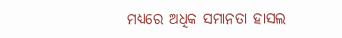ମଧ୍ୟରେ ଅଧିକ ସମାନତା ହାସଲ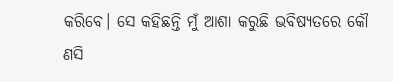କରିବେ। ସେ କହିଛନ୍ତି ମୁଁ ଆଶା କରୁଛି ଭବିଷ୍ୟତରେ କୌ ଣସି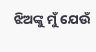ଝିଅଙ୍କୁ ମୁଁ ଯେଉଁ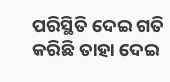ପରିସ୍ଥିତି ଦେଇ ଗତି କରିଛି ତାହା ଦେଇ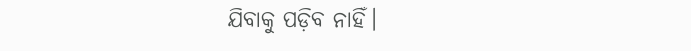ଯିବାକୁ ପଡ଼ିବ ନାହିଁ।